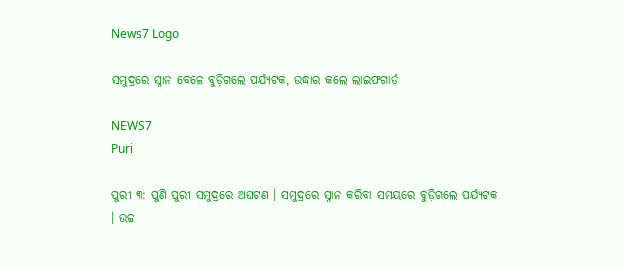News7 Logo

ସମୁଦ୍ରରେ ସ୍ନାନ ବେଳେ ବୁଡ଼ିଗଲେ ପର୍ଯ୍ୟଟକ, ଉଦ୍ଧାର କଲେ ଲାଇଫଗାର୍ଡ

NEWS7
Puri

ପୁରୀ ୩: ପୁଣି ପୁରୀ ସମୁଦ୍ରରେ ଅଘଟଣ । ସମୁଦ୍ରରେ ସ୍ନାନ କରିବା ସମୟରେ ବୁଡ଼ିଗଲେ ପର୍ଯ୍ୟଟକ । ଉଚ୍ଚ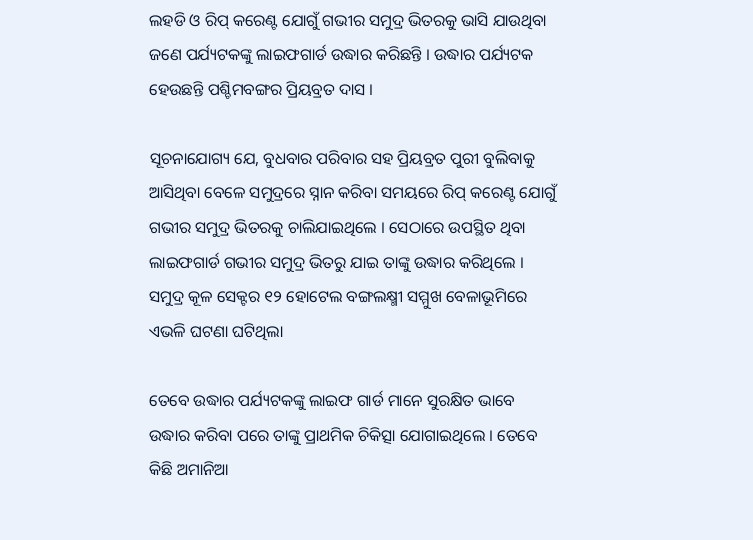ଲହଡି ଓ ରିପ୍ କରେଣ୍ଟ ଯୋଗୁଁ ଗଭୀର ସମୁଦ୍ର ଭିତରକୁ ଭାସି ଯାଉଥିବା ଜଣେ ପର୍ଯ୍ୟଟକଙ୍କୁ ଲାଇଫଗାର୍ଡ ଉଦ୍ଧାର କରିଛନ୍ତି । ଉଦ୍ଧାର ପର୍ଯ୍ୟଟକ ହେଉଛନ୍ତି ପଶ୍ଚିମବଙ୍ଗର ପ୍ରିୟବ୍ରତ ଦାସ ।

ସୂଚନାଯୋଗ୍ୟ ଯେ, ବୁଧବାର ପରିବାର ସହ ପ୍ରିୟବ୍ରତ ପୁରୀ ବୁଲିବାକୁ ଆସିଥିବା ବେଳେ ସମୁଦ୍ରରେ ସ୍ନାନ କରିବା ସମୟରେ ରିପ୍ କରେଣ୍ଟ ଯୋଗୁଁ ଗଭୀର ସମୁଦ୍ର ଭିତରକୁ ଚାଲିଯାଇଥିଲେ । ସେଠାରେ ଉପସ୍ଥିତ ଥିବା ଲାଇଫଗାର୍ଡ ଗଭୀର ସମୁଦ୍ର ଭିତରୁ ଯାଇ ତାଙ୍କୁ ଉଦ୍ଧାର କରିଥିଲେ । ସମୁଦ୍ର କୂଳ ସେକ୍ଟର ୧୨ ହୋଟେଲ ବଙ୍ଗଲକ୍ଷ୍ମୀ ସମ୍ମୁଖ ବେଳାଭୂମିରେ ଏଭଳି ଘଟଣା ଘଟିଥିଲା

ତେବେ ଉଦ୍ଧାର ପର୍ଯ୍ୟଟକଙ୍କୁ ଲାଇଫ ଗାର୍ଡ ମାନେ ସୁରକ୍ଷିତ ଭାବେ ଉଦ୍ଧାର କରିବା ପରେ ତାଙ୍କୁ ପ୍ରାଥମିକ ଚିକିତ୍ସା ଯୋଗାଇଥିଲେ । ତେବେ କିଛି ଅମାନିଆ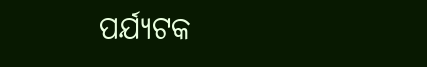ପର୍ଯ୍ୟଟକ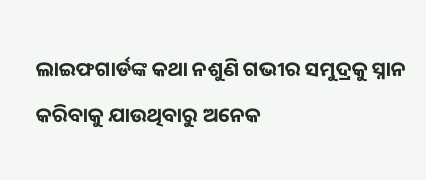ଲାଇଫଗାର୍ଡଙ୍କ କଥା ନଶୁଣି ଗଭୀର ସମୁଦ୍ରକୁ ସ୍ନାନ କରିବାକୁ ଯାଉଥିବାରୁ ଅନେକ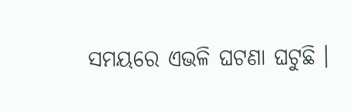ସମୟରେ ଏଭଳି ଘଟଣା ଘଟୁଛି ।